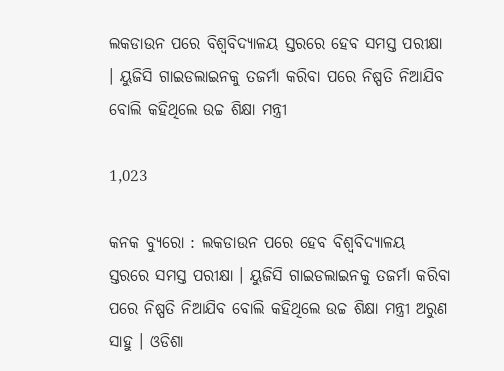ଲକଡାଉନ ପରେ ବିଶ୍ୱବିଦ୍ୟାଳୟ ସ୍ତରରେ ହେବ ସମସ୍ତ ପରୀକ୍ଷା । ୟୁଜିସି ଗାଇଡଲାଇନକୁ ତଜର୍ମା କରିବା ପରେ ନିଷ୍ପତି ନିଆଯିବ ବୋଲି କହିଥିଲେ ଉଚ୍ଚ ଶିକ୍ଷା ମନ୍ତ୍ରୀ

1,023

କନକ ବ୍ୟୁରୋ : ଲକଡାଉନ ପରେ ହେବ ବିଶ୍ୱବିଦ୍ୟାଳୟ ସ୍ତରରେ ସମସ୍ତ ପରୀକ୍ଷା । ୟୁଜିସି ଗାଇଡଲାଇନକୁ ତଜର୍ମା କରିବା ପରେ ନିଷ୍ପତି ନିଆଯିବ ବୋଲି କହିଥିଲେ ଉଚ୍ଚ ଶିକ୍ଷା ମନ୍ତ୍ରୀ ଅରୁଣ ସାହୁ । ଓଡିଶା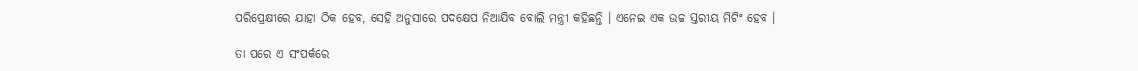ପରିପ୍ରେକ୍ଷୀରେ ଯାହା ଠିକ ହେବ, ସେହି ଅନୁସାରେ ପଦକ୍ଷେପ ନିଆଯିବ ବୋଲି ମନ୍ତ୍ରୀ କହିଛନ୍ତି । ଏନେଇ ଏକ ଉଚ୍ଚ ସ୍ତରୀୟ ମିଟିଂ ହେବ ।

ତା ପରେ ଏ ସଂପର୍କରେ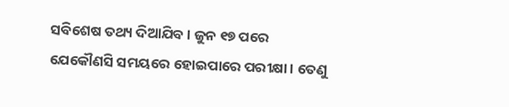ସବିଶେଷ ତଥ୍ୟ ଦିଆଯିବ । ଜୁନ ୧୭ ପରେ ଯେକୌଣସି ସମୟରେ ହୋଇପାରେ ପରୀକ୍ଷା । ତେଣୁ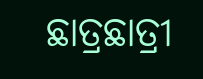ଛାତ୍ରଛାତ୍ରୀ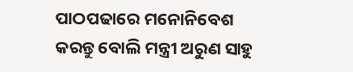ପାଠପଢାରେ ମନୋନିବେଶ କରନ୍ତୁ ବୋଲି ମନ୍ତ୍ରୀ ଅରୁଣ ସାହୁ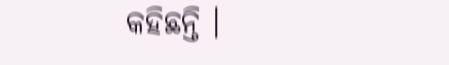କହିଛନ୍ତି ।